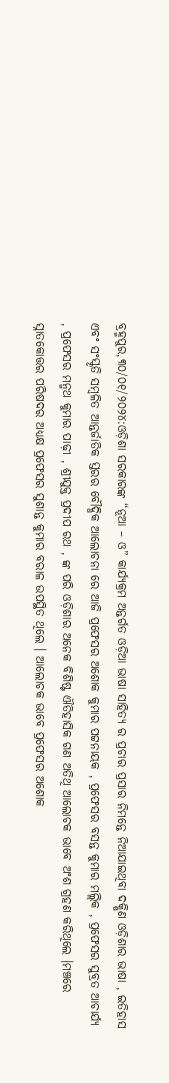ବ୍ରହ୍ମପୁର,୩୦/୦୧/୨୦୨୪:ଓଡ଼ିଶା ସରକାରଙ୍କ “ନୂଆ – ଓ” କାର୍ଯ୍ୟକ୍ରମ ଅନ୍ତର୍ଗତ ଓଡ଼ିଆ ଭାଷା ସାହିତ୍ୟ ର ପ୍ରଚାର ପ୍ରସାର ନିମନ୍ତେ ନିଆଯାଇଥିବା ଦକ୍ଷିଣ ଓଡ଼ିଶାର ଭାଷା , ଇତିହାସ ଏବଂ ସଂସ୍କୃତି ସମ୍ବଳିତ ଆନ୍ତର୍ଜାତିକ ସ୍ତରର ବୌଦ୍ଧିକ ଆଲୋଚନା ରେ ଆଜି ପ୍ରଫେସର ଅଶୋକ କୁମାର ପଟ୍ଟନାୟକ , ପ୍ରଫେସର ବସନ୍ତ କୁମାର ମଲ୍ଲିକ , ପ୍ରଫେସର ସୁବ୍ରତ ଆଚାର୍ଯ୍ୟ , ପ୍ରଫେସର ମନ୍ମଥ କୁମାର ପାଢ଼ୀ , ଶ୍ରୀଯୁକ୍ତ ପ୍ରଦୀପ ରଥ , ଙ୍କ ପରି ଓଡ଼ିଶାର ଅନେକ ବିଶିଷ୍ଟ ଐତିହାସିକ ଗଣ ଅତିଥି ଆଲୋଚକ ଭାବେ ଅଂଶ ଗ୍ରହଣ କରିଥିଲେ ।ମଞ୍ଚରେ ସ୍ନାତକୋତ୍ତର ପରିଷଦର ଅଧ୍ୟକ୍ଷ ପ୍ରଫେସର ସୁଶାନ୍ତ କୁମାର ବରାଳ ଉପସ୍ଥିତ ଥିଲେ । ଆଲୋଚକ ଭାବେ ପ୍ରଫେସର ଅଶୋକ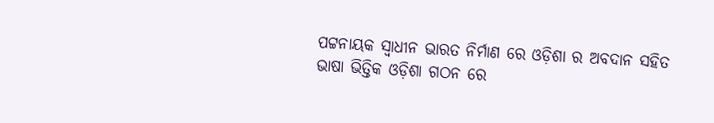ପଟ୍ଟନାୟକ ସ୍ଵାଧୀନ ଭାରତ ନିର୍ମାଣ ରେ ଓଡ଼ିଶା ର ଅବଦାନ ସହିତ ଭାଷା ଭିତ୍ତିକ ଓଡ଼ିଶା ଗଠନ ରେ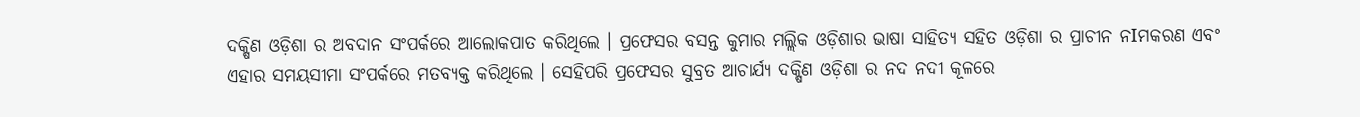ଦକ୍ଷିଣ ଓଡ଼ିଶା ର ଅବଦାନ ସଂପର୍କରେ ଆଲୋକପାତ କରିଥିଲେ । ପ୍ରଫେସର ବସନ୍ତ କୁମାର ମଲ୍ଲିକ ଓଡ଼ିଶାର ଭାଷା ସାହିତ୍ୟ ସହିତ ଓଡ଼ିଶା ର ପ୍ରାଚୀନ ନIମକରଣ ଏବଂ ଏହାର ସମୟସୀମା ସଂପର୍କରେ ମତବ୍ୟକ୍ତ କରିଥିଲେ । ସେହିପରି ପ୍ରଫେସର ସୁବ୍ରତ ଆଚାର୍ଯ୍ୟ ଦକ୍ଷିଣ ଓଡ଼ିଶା ର ନଦ ନଦୀ କୂଳରେ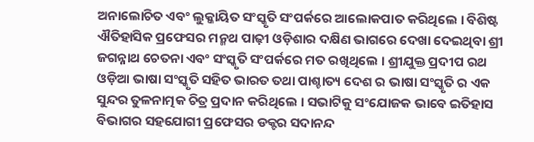ଅନାଲୋଚିତ ଏବଂ ଲୁକ୍କାୟିତ ସଂସ୍କୃତି ସଂପର୍କରେ ଆଲୋକପାତ କରିଥିଲେ । ବିଶିଷ୍ଟ ଐତିହାସିକ ପ୍ରଫେସର ମନ୍ମଥ ପାଢ଼ୀ ଓଡ଼ିଶାର ଦକ୍ଷିଣ ଭାଗରେ ଦେଖା ଦେଇଥିବା ଶ୍ରୀ ଜଗନ୍ନାଥ ଚେତନା ଏବଂ ସଂସ୍କୃତି ସଂପର୍କରେ ମତ ରଖିଥିଲେ । ଶ୍ରୀଯୁକ୍ତ ପ୍ରଦୀପ ରଥ ଓଡ଼ିଆ ଭାଷା ସଂସ୍କୃତି ସହିତ ଭାରତ ତଥା ପାଶ୍ଚାତ୍ୟ ଦେଶ ର ଭାଷା ସଂସ୍କୃତି ର ଏକ ସୁନ୍ଦର ତୁଳନାତ୍ମକ ଚିତ୍ର ପ୍ରଦାନ କରିଥିଲେ । ସଭାଟିକୁ ସଂଯୋଜକ ଭାବେ ଇତିହାସ ବିଭାଗର ସହଯୋଗୀ ପ୍ରଫେସର ଡକ୍ଟର ସଦାନନ୍ଦ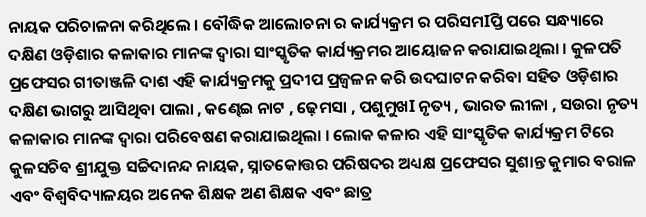ନାୟକ ପରିଚାଳନା କରିଥିଲେ । ବୌଦ୍ଧିକ ଆଲୋଚନା ର କାର୍ଯ୍ୟକ୍ରମ ର ପରିସମIପ୍ତି ପରେ ସନ୍ଧ୍ୟାରେ ଦକ୍ଷିଣ ଓଡ଼ିଶାର କଳାକାର ମାନଙ୍କ ଦ୍ଵାରା ସାଂସ୍କୃତିକ କାର୍ଯ୍ୟକ୍ରମର ଆୟୋଜନ କରାଯାଇଥିଲା । କୁଳପତି ପ୍ରଫେସର ଗୀତାଞ୍ଜଳି ଦାଶ ଏହି କାର୍ଯ୍ୟକ୍ରମକୁ ପ୍ରଦୀପ ପ୍ରଜ୍ବଳନ କରି ଉଦଘାଟନ କରିବା ସହିତ ଓଡ଼ିଶାର ଦକ୍ଷିଣ ଭାଗରୁ ଆସିଥିବା ପାଲା , କଣ୍ଢେଇ ନାଟ , ଢ଼େମସା , ପଶୁମୁଖI ନୃତ୍ୟ , ଭାରତ ଲୀଳା , ସଉରା ନୃତ୍ୟ କଳାକାର ମାନଙ୍କ ଦ୍ବାରା ପରିବେଷଣ କରାଯାଇଥିଲା । ଲୋକ କଳାର ଏହି ସାଂସ୍କୃତିକ କାର୍ଯ୍ୟକ୍ରମ ଟିରେ କୁଳସଚିବ ଶ୍ରୀଯୁକ୍ତ ସଚ୍ଚିଦାନନ୍ଦ ନାୟକ, ସ୍ନାତକୋତ୍ତର ପରିଷଦର ଅଧ୍ୟକ୍ଷ ପ୍ରଫେସର ସୁଶାନ୍ତ କୁମାର ବରାଳ ଏବଂ ବିଶ୍ୱବିଦ୍ୟାଳୟର ଅନେକ ଶିକ୍ଷକ ଅଣ ଶିକ୍ଷକ ଏବଂ ଛାତ୍ର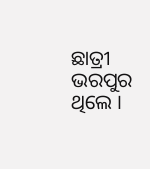ଛାତ୍ରୀ ଭରପୁର ଥିଲେ ।